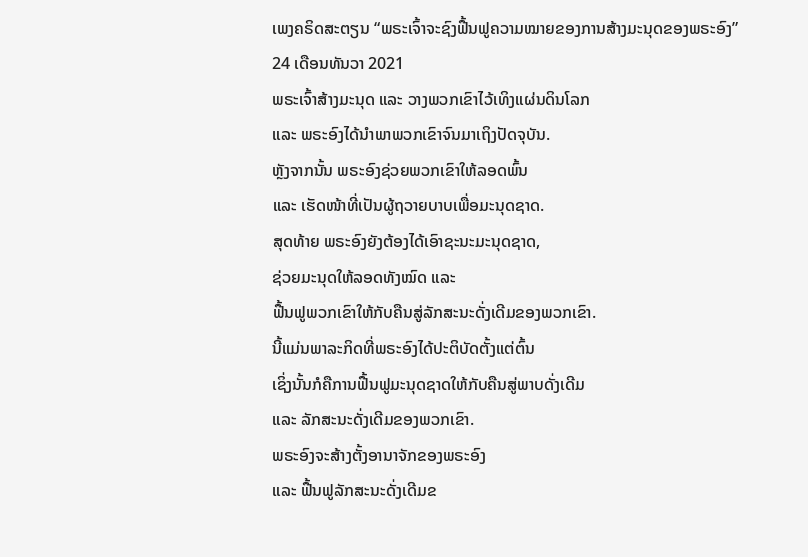ເພງຄຣິດສະຕຽນ “ພຣະເຈົ້າຈະຊົງຟື້ນຟູຄວາມໝາຍຂອງການສ້າງມະນຸດຂອງພຣະອົງ”
24 ເດືອນທັນວາ 2021
ພຣະເຈົ້າສ້າງມະນຸດ ແລະ ວາງພວກເຂົາໄວ້ເທິງແຜ່ນດິນໂລກ
ແລະ ພຣະອົງໄດ້ນໍາພາພວກເຂົາຈົນມາເຖິງປັດຈຸບັນ.
ຫຼັງຈາກນັ້ນ ພຣະອົງຊ່ວຍພວກເຂົາໃຫ້ລອດພົ້ນ
ແລະ ເຮັດໜ້າທີ່ເປັນຜູ້ຖວາຍບາບເພື່ອມະນຸດຊາດ.
ສຸດທ້າຍ ພຣະອົງຍັງຕ້ອງໄດ້ເອົາຊະນະມະນຸດຊາດ,
ຊ່ວຍມະນຸດໃຫ້ລອດທັງໝົດ ແລະ
ຟື້ນຟູພວກເຂົາໃຫ້ກັບຄືນສູ່ລັກສະນະດັ່ງເດີມຂອງພວກເຂົາ.
ນີ້ແມ່ນພາລະກິດທີ່ພຣະອົງໄດ້ປະຕິບັດຕັ້ງແຕ່ຕົ້ນ
ເຊິ່ງນັ້ນກໍຄືການຟື້ນຟູມະນຸດຊາດໃຫ້ກັບຄືນສູ່ພາບດັ່ງເດີມ
ແລະ ລັກສະນະດັ່ງເດີມຂອງພວກເຂົາ.
ພຣະອົງຈະສ້າງຕັ້ງອານາຈັກຂອງພຣະອົງ
ແລະ ຟື້ນຟູລັກສະນະດັ່ງເດີມຂ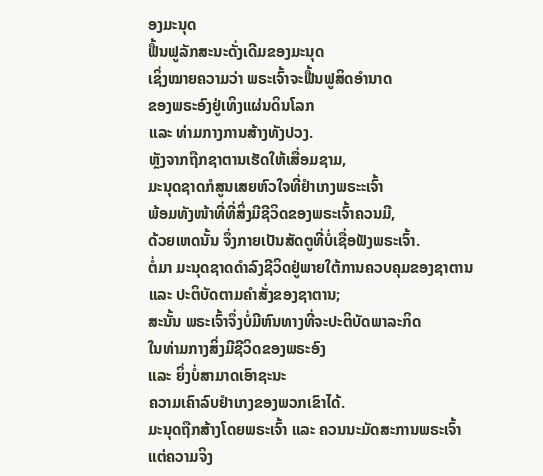ອງມະນຸດ
ຟື້ນຟູລັກສະນະດັ່ງເດີມຂອງມະນຸດ
ເຊິ່ງໝາຍຄວາມວ່າ ພຣະເຈົ້າຈະຟື້ນຟູສິດອໍານາດ
ຂອງພຣະອົງຢູ່ເທິງແຜ່ນດິນໂລກ
ແລະ ທ່າມກາງການສ້າງທັງປວງ.
ຫຼັງຈາກຖືກຊາຕານເຮັດໃຫ້ເສື່ອມຊາມ,
ມະນຸດຊາດກໍສູນເສຍຫົວໃຈທີ່ຢໍາເກງພຣະະເຈົ້າ
ພ້ອມທັງໜ້າທີ່ທີ່ສິ່ງມີຊີວິດຂອງພຣະເຈົ້າຄວນມີ,
ດ້ວຍເຫດນັ້ນ ຈຶ່ງກາຍເປັນສັດຕູທີ່ບໍ່ເຊື່ອຟັງພຣະເຈົ້າ.
ຕໍ່ມາ ມະນຸດຊາດດໍາລົງຊີວິດຢູ່ພາຍໃຕ້ການຄວບຄຸມຂອງຊາຕານ
ແລະ ປະຕິບັດຕາມຄໍາສັ່ງຂອງຊາຕານ;
ສະນັ້ນ ພຣະເຈົ້າຈຶ່ງບໍ່ມີຫົນທາງທີ່ຈະປະຕິບັດພາລະກິດ
ໃນທ່າມກາງສິ່ງມີຊີວິດຂອງພຣະອົງ
ແລະ ຍິ່ງບໍ່ສາມາດເອົາຊະນະ
ຄວາມເຄົາລົບຢໍາເກງຂອງພວກເຂົາໄດ້.
ມະນຸດຖືກສ້າງໂດຍພຣະເຈົ້າ ແລະ ຄວນນະມັດສະການພຣະເຈົ້າ
ແຕ່ຄວາມຈິງ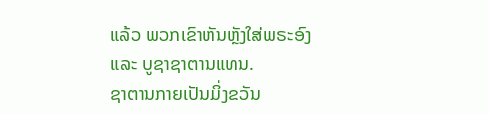ແລ້ວ ພວກເຂົາຫັນຫຼັງໃສ່ພຣະອົງ
ແລະ ບູຊາຊາຕານແທນ.
ຊາຕານກາຍເປັນມິ່ງຂວັນ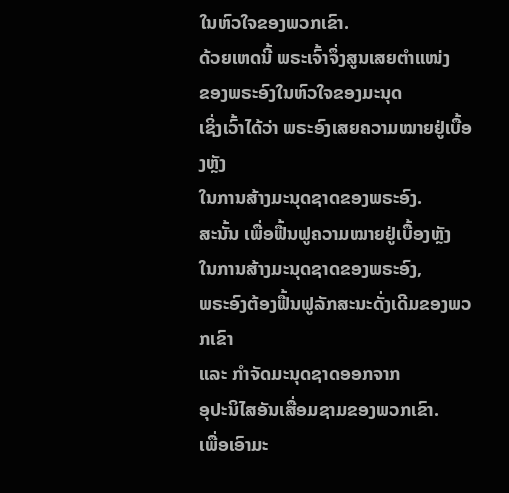ໃນຫົວໃຈຂອງພວກເຂົາ.
ດ້ວຍເຫດນີ້ ພຣະເຈົ້າຈຶ່ງສູນເສຍຕໍາແໜ່ງ
ຂອງພຣະອົງໃນຫົວໃຈຂອງມະນຸດ
ເຊິ່ງເວົ້າໄດ້ວ່າ ພຣະອົງເສຍຄວາມໝາຍຢູ່ເບື້ອງຫຼັງ
ໃນການສ້າງມະນຸດຊາດຂອງພຣະອົງ.
ສະນັ້ນ ເພື່ອຟື້ນຟູຄວາມໝາຍຢູ່ເບື້ອງຫຼັງ
ໃນການສ້າງມະນຸດຊາດຂອງພຣະອົງ,
ພຣະອົງຕ້ອງຟື້ນຟູລັກສະນະດັ່ງເດີມຂອງພວກເຂົາ
ແລະ ກໍາຈັດມະນຸດຊາດອອກຈາກ
ອຸປະນິໄສອັນເສື່ອມຊາມຂອງພວກເຂົາ.
ເພື່ອເອົາມະ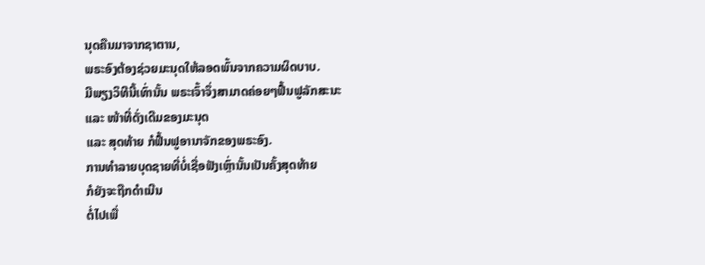ນຸດຄືນມາຈາກຊາຕານ,
ພຣະອົງຕ້ອງຊ່ວຍມະນຸດໃຫ້ລອດພົ້ນຈາກຄວາມຜິດບາບ.
ມີພຽງວິທີນີ້ເທົ່ານັ້ນ ພຣະເຈົ້າຈຶ່ງສາມາດຄ່ອຍໆຟື້ນຟູລັກສະນະ
ແລະ ໜ້າທີ່ດັ່ງເດີມຂອງມະນຸດ
ແລະ ສຸດທ້າຍ ກໍຟື້ນຟູອານາຈັກຂອງພຣະອົງ.
ການທໍາລາຍບຸດຊາຍທີ່ບໍ່ເຊື່ອຟັງເຫຼົ່ານັ້ນເປັນຄັ້ງສຸດທ້າຍ
ກໍຍັງຈະຖືກດໍາເນີນ
ຕໍ່ໄປເພື່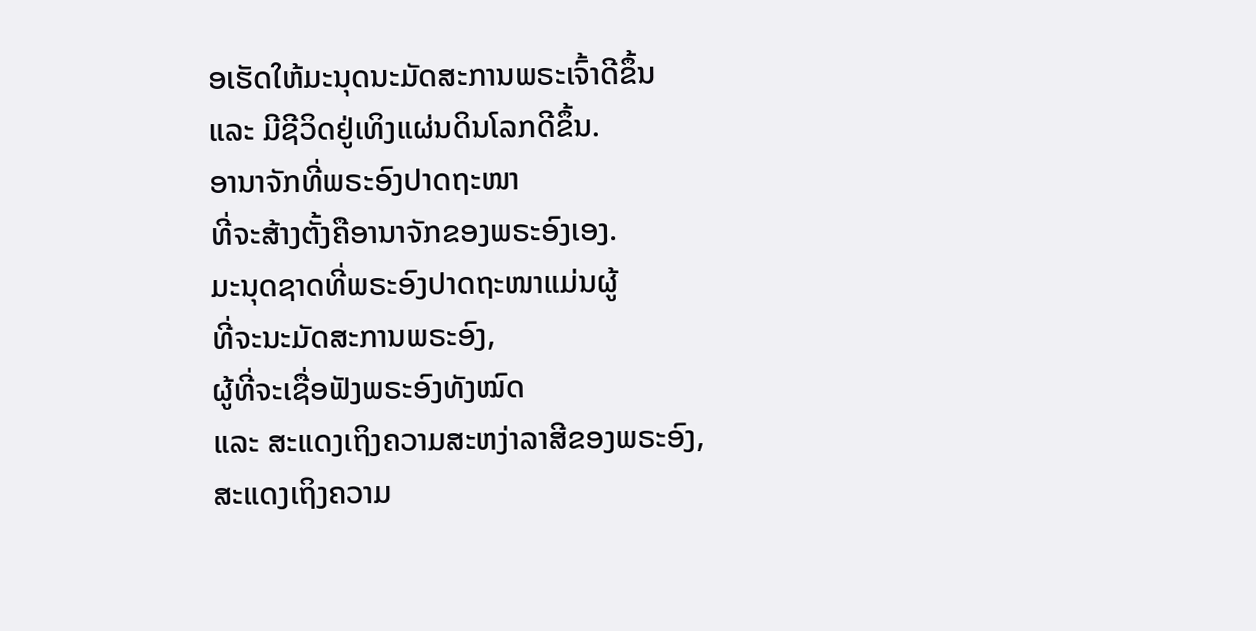ອເຮັດໃຫ້ມະນຸດນະມັດສະການພຣະເຈົ້າດີຂຶ້ນ
ແລະ ມີຊີວິດຢູ່ເທິງແຜ່ນດິນໂລກດີຂຶ້ນ.
ອານາຈັກທີ່ພຣະອົງປາດຖະໜາ
ທີ່ຈະສ້າງຕັ້ງຄືອານາຈັກຂອງພຣະອົງເອງ.
ມະນຸດຊາດທີ່ພຣະອົງປາດຖະໜາແມ່ນຜູ້
ທີ່ຈະນະມັດສະການພຣະອົງ,
ຜູ້ທີ່ຈະເຊື່ອຟັງພຣະອົງທັງໝົດ
ແລະ ສະແດງເຖິງຄວາມສະຫງ່າລາສີຂອງພຣະອົງ,
ສະແດງເຖິງຄວາມ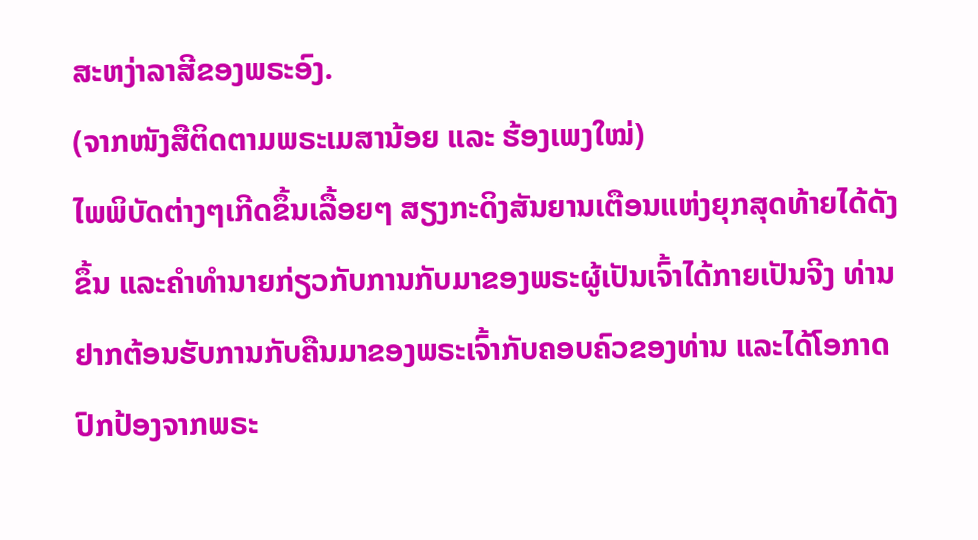ສະຫງ່າລາສີຂອງພຣະອົງ.
(ຈາກໜັງສືຕິດຕາມພຣະເມສານ້ອຍ ແລະ ຮ້ອງເພງໃໝ່)
ໄພພິບັດຕ່າງໆເກີດຂຶ້ນເລື້ອຍໆ ສຽງກະດິງສັນຍານເຕືອນແຫ່ງຍຸກສຸດທ້າຍໄດ້ດັງຂຶ້ນ ແລະຄໍາທໍານາຍກ່ຽວກັບການກັບມາຂອງພຣະຜູ້ເປັນເຈົ້າໄດ້ກາຍເປັນຈີງ ທ່ານຢາກຕ້ອນຮັບການກັບຄືນມາຂອງພຣະເຈົ້າກັບຄອບຄົວຂອງທ່ານ ແລະໄດ້ໂອກາດປົກປ້ອງຈາກພຣະ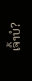ເຈົ້າບໍ?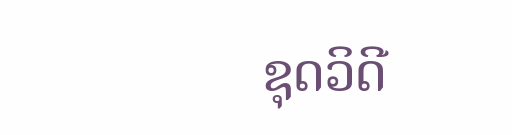ຊຸດວິດີ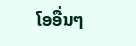ໂອອື່ນໆ